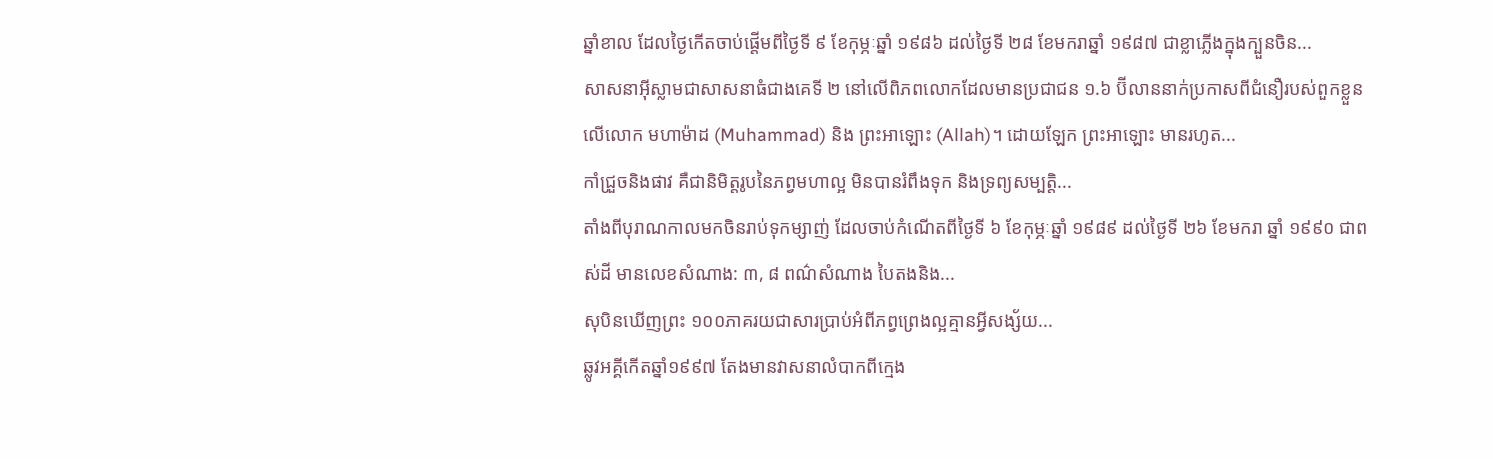ឆ្នាំខាល ដែលថ្ងៃកើតចាប់ផ្តើមពីថ្ងៃទី ៩ ខែកុម្ភៈឆ្នាំ ១៩៨៦ ដល់ថ្ងៃទី ២៨ ខែមករាឆ្នាំ ១៩៨៧ ជាខ្លាភ្លើងក្នុងក្បួនចិន...
សាសនាអ៊ីស្លាមជាសាសនាធំជាងគេទី ២ នៅលើពិភពលោកដែលមានប្រជាជន ១.៦ ប៊ីលាននាក់ប្រកាសពីជំនឿរបស់ពួកខ្លួនលើលោក មហាម៉ាដ (Muhammad) និង ព្រះអាឡោះ (Allah)។ ដោយឡែក ព្រះអាឡោះ មានរហូត...
កាំជ្រួចនិងផាវ គឺជានិមិត្តរូបនៃភព្វមហាល្អ មិនបានរំពឹងទុក និងទ្រព្យសម្បត្តិ...
តាំងពីបុរាណកាលមកចិនរាប់ទុកម្សាញ់ ដែលចាប់កំណើតពីថ្ងៃទី ៦ ខែកុម្ភៈឆ្នាំ ១៩៨៩ ដល់ថ្ងៃទី ២៦ ខែមករា ឆ្នាំ ១៩៩០ ជាពស់ដី មានលេខសំណាង: ៣, ៨ ពណ៌សំណាង បៃតងនិង...
សុបិនឃើញព្រះ ១០០ភាគរយជាសារប្រាប់អំពីភព្វព្រេងល្អគ្មានអ្វីសង្ស័យ...
ឆ្លូវអគ្គីកើតឆ្នាំ១៩៩៧ តែងមានវាសនាលំបាកពីក្មេង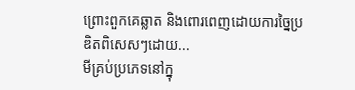ព្រោះពួកគេឆ្លាត និងពោរពេញដោយការច្នៃប្រឌិតពិសេសៗដោយ...
មីគ្រប់ប្រភេទនៅក្នុ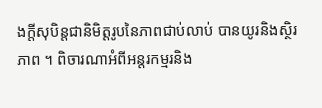ងក្តីសុបិន្តជានិមិត្តរូបនៃភាពជាប់លាប់ បានយូរនិងស្ថិរភាព ។ ពិចារណាអំពីអន្តរកម្មរនិង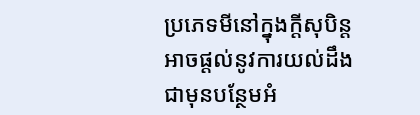ប្រភេទមីនៅក្នុងក្តីសុបិន្តអាចផ្តល់នូវការយល់ដឹងជាមុនបន្ថែមអំ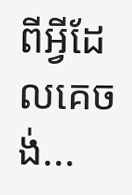ពីអ្វីដែលគេចង់...